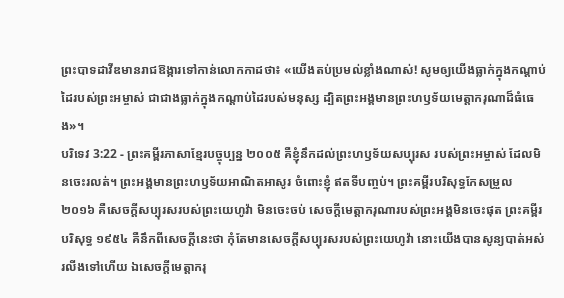ព្រះបាទដាវីឌមានរាជឱង្ការទៅកាន់លោកកាដថា៖ «យើងតប់ប្រមល់ខ្លាំងណាស់! សូមឲ្យយើងធ្លាក់ក្នុងកណ្ដាប់ដៃរបស់ព្រះអម្ចាស់ ជាជាងធ្លាក់ក្នុងកណ្ដាប់ដៃរបស់មនុស្ស ដ្បិតព្រះអង្គមានព្រះហឫទ័យមេត្តាករុណាដ៏ធំធេង»។
បរិទេវ 3:22 - ព្រះគម្ពីរភាសាខ្មែរបច្ចុប្បន្ន ២០០៥ គឺខ្ញុំនឹកដល់ព្រះហឫទ័យសប្បុរស របស់ព្រះអម្ចាស់ ដែលមិនចេះរលត់។ ព្រះអង្គមានព្រះហឫទ័យអាណិតអាសូរ ចំពោះខ្ញុំ ឥតទីបញ្ចប់។ ព្រះគម្ពីរបរិសុទ្ធកែសម្រួល ២០១៦ គឺសេចក្ដីសប្បុរសរបស់ព្រះយេហូវ៉ា មិនចេះចប់ សេចក្ដីមេត្តាករុណារបស់ព្រះអង្គមិនចេះផុត ព្រះគម្ពីរបរិសុទ្ធ ១៩៥៤ គឺនឹកពីសេចក្ដីនេះថា កុំតែមានសេចក្ដីសប្បុរសរបស់ព្រះយេហូវ៉ា នោះយើងបានសូន្យបាត់អស់រលីងទៅហើយ ឯសេចក្ដីមេត្តាករុ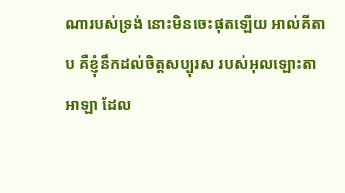ណារបស់ទ្រង់ នោះមិនចេះផុតឡើយ អាល់គីតាប គឺខ្ញុំនឹកដល់ចិត្តសប្បុរស របស់អុលឡោះតាអាឡា ដែល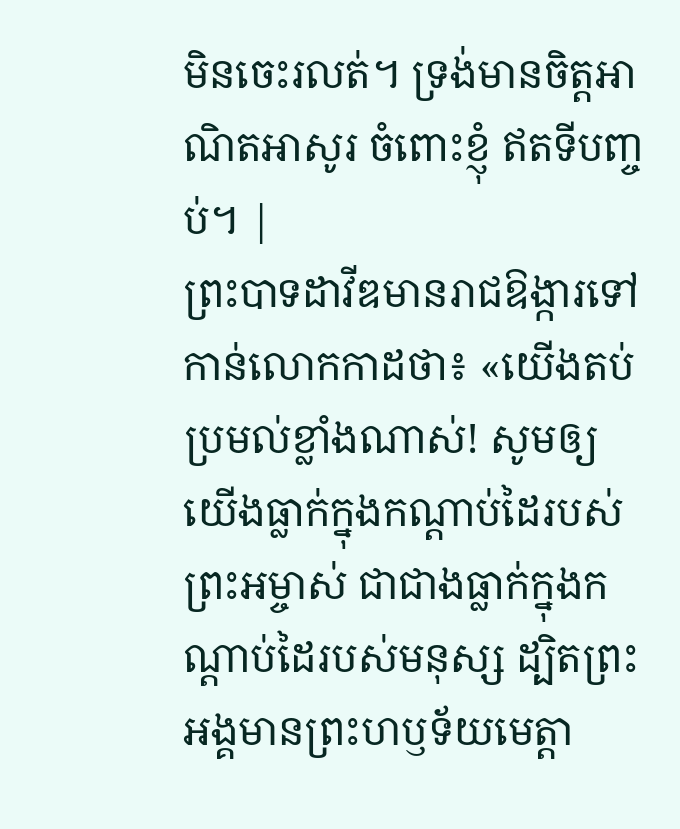មិនចេះរលត់។ ទ្រង់មានចិត្តអាណិតអាសូរ ចំពោះខ្ញុំ ឥតទីបញ្ចប់។ |
ព្រះបាទដាវីឌមានរាជឱង្ការទៅកាន់លោកកាដថា៖ «យើងតប់ប្រមល់ខ្លាំងណាស់! សូមឲ្យយើងធ្លាក់ក្នុងកណ្ដាប់ដៃរបស់ព្រះអម្ចាស់ ជាជាងធ្លាក់ក្នុងកណ្ដាប់ដៃរបស់មនុស្ស ដ្បិតព្រះអង្គមានព្រះហឫទ័យមេត្តា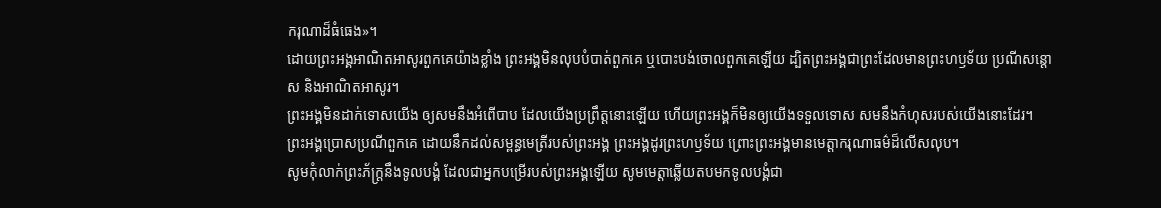ករុណាដ៏ធំធេង»។
ដោយព្រះអង្គអាណិតអាសូរពួកគេយ៉ាងខ្លាំង ព្រះអង្គមិនលុបបំបាត់ពួកគេ ឬបោះបង់ចោលពួកគេឡើយ ដ្បិតព្រះអង្គជាព្រះដែលមានព្រះហឫទ័យ ប្រណីសន្ដោស និងអាណិតអាសូរ។
ព្រះអង្គមិនដាក់ទោសយើង ឲ្យសមនឹងអំពើបាប ដែលយើងប្រព្រឹត្តនោះឡើយ ហើយព្រះអង្គក៏មិនឲ្យយើងទទួលទោស សមនឹងកំហុសរបស់យើងនោះដែរ។
ព្រះអង្គប្រោសប្រណីពួកគេ ដោយនឹកដល់សម្ពន្ធមេត្រីរបស់ព្រះអង្គ ព្រះអង្គដូរព្រះហឫទ័យ ព្រោះព្រះអង្គមានមេត្តាករុណាធម៌ដ៏លើសលុប។
សូមកុំលាក់ព្រះភ័ក្ត្រនឹងទូលបង្គំ ដែលជាអ្នកបម្រើរបស់ព្រះអង្គឡើយ សូមមេត្តាឆ្លើយតបមកទូលបង្គំជា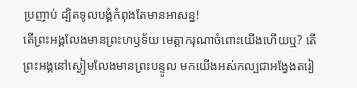ប្រញាប់ ដ្បិតទូលបង្គំកំពុងតែមានអាសន្ន!
តើព្រះអង្គលែងមានព្រះហឫទ័យ មេត្តាករុណាចំពោះយើងហើយឬ? តើព្រះអង្គនៅស្ងៀមលែងមានព្រះបន្ទូល មកយើងអស់កល្បជាអង្វែងតរៀ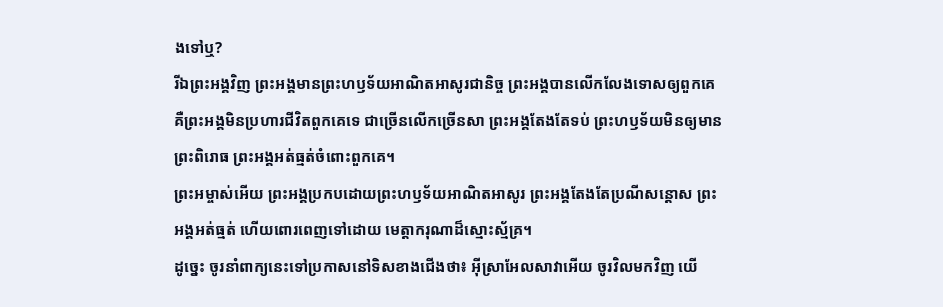ងទៅឬ?
រីឯព្រះអង្គវិញ ព្រះអង្គមានព្រះហឫទ័យអាណិតអាសូរជានិច្ច ព្រះអង្គបានលើកលែងទោសឲ្យពួកគេ គឺព្រះអង្គមិនប្រហារជីវិតពួកគេទេ ជាច្រើនលើកច្រើនសា ព្រះអង្គតែងតែទប់ ព្រះហឫទ័យមិនឲ្យមានព្រះពិរោធ ព្រះអង្គអត់ធ្មត់ចំពោះពួកគេ។
ព្រះអម្ចាស់អើយ ព្រះអង្គប្រកបដោយព្រះហឫទ័យអាណិតអាសូរ ព្រះអង្គតែងតែប្រណីសន្ដោស ព្រះអង្គអត់ធ្មត់ ហើយពោរពេញទៅដោយ មេត្តាករុណាដ៏ស្មោះស្ម័គ្រ។
ដូច្នេះ ចូរនាំពាក្យនេះទៅប្រកាសនៅទិសខាងជើងថា៖ អ៊ីស្រាអែលសាវាអើយ ចូរវិលមកវិញ យើ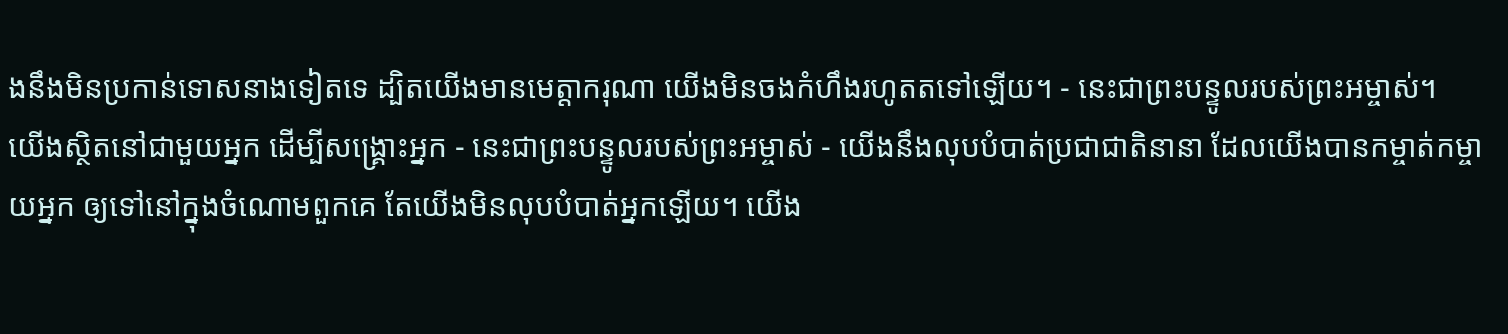ងនឹងមិនប្រកាន់ទោសនាងទៀតទេ ដ្បិតយើងមានមេត្តាករុណា យើងមិនចងកំហឹងរហូតតទៅឡើយ។ - នេះជាព្រះបន្ទូលរបស់ព្រះអម្ចាស់។
យើងស្ថិតនៅជាមួយអ្នក ដើម្បីសង្គ្រោះអ្នក - នេះជាព្រះបន្ទូលរបស់ព្រះអម្ចាស់ - យើងនឹងលុបបំបាត់ប្រជាជាតិនានា ដែលយើងបានកម្ចាត់កម្ចាយអ្នក ឲ្យទៅនៅក្នុងចំណោមពួកគេ តែយើងមិនលុបបំបាត់អ្នកឡើយ។ យើង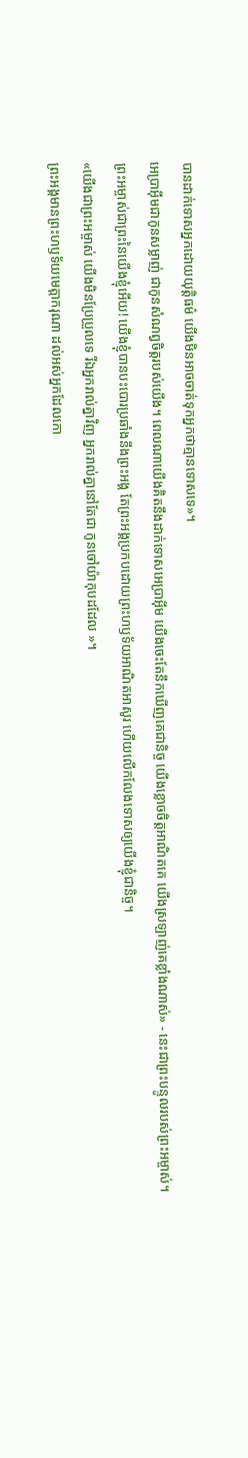បានដាក់ទោសអ្នកដោយយុត្តិធម៌ យើងមិនអាចចាត់ទុកអ្នកថាគ្មានទោសទេ»។
អេប្រាអ៊ីមជាកូនសម្លាញ់ ជាកូនសំណព្វចិត្តរបស់យើង។ ពេលណាយើងគិតនឹងដាក់ទោសអេប្រាអ៊ីម យើងចេះតែនឹកឃើញគេជានិច្ច យើងខ្លោចចិត្តអាណិតគេ យើងស្រឡាញ់គេខ្លាំងណាស់» - នេះជាព្រះបន្ទូលរបស់ព្រះអម្ចាស់។
ព្រះអម្ចាស់ជាព្រះនៃយើងខ្ញុំអើយ! យើងខ្ញុំបានបះបោរប្រឆាំងនឹងព្រះអង្គ តែព្រះអង្គប្រកបដោយព្រះហឫទ័យអាណិតអាសូរ ហើយលើកលែងទោសឲ្យយើងខ្ញុំជានិច្ច។
«យើងជាព្រះអម្ចាស់ យើងមិនប្រែប្រួលទេ រីឯអ្នករាល់គ្នាវិញ អ្នករាល់គ្នានៅតែជា កូនចៅយ៉ាកុបដដែល »។
ព្រះអង្គមានព្រះហឫទ័យមេត្តាករុណា ដល់អស់អ្នកដែលកោ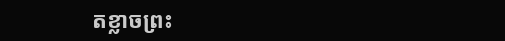តខ្លាចព្រះ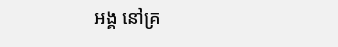អង្គ នៅគ្រ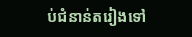ប់ជំនាន់តរៀងទៅ